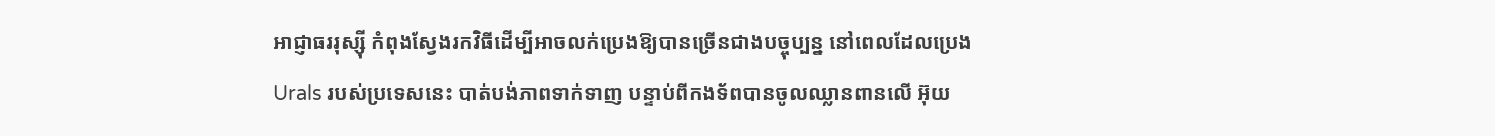អាជ្ញាធររុស្ស៊ី កំពុងស្វែងរកវិធីដើម្បីអាចលក់ប្រេងឱ្យបានច្រើនជាងបច្ចុប្បន្ន នៅពេលដែលប្រេង Urals របស់ប្រទេសនេះ បាត់បង់ភាពទាក់ទាញ បន្ទាប់ពីកងទ័ពបានចូលឈ្លានពានលើ អ៊ុយ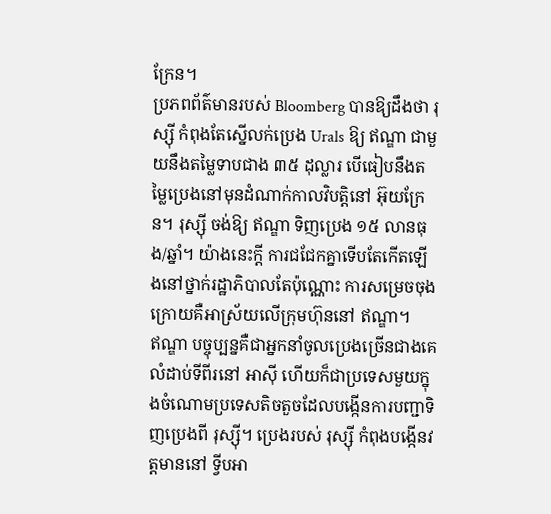ក្រែន។
ប្រភពព័ត៌មានរបស់ Bloomberg បានឱ្យដឹងថា រុស្ស៊ី កំពុងតែស្នើលក់ប្រេង Urals ឱ្យ ឥណ្ឌា ជាមួយនឹងតម្លៃទាបជាង ៣៥ ដុល្លារ បើធៀបនឹងតម្លៃប្រេងនៅមុនដំណាក់កាលវិបត្តិនៅ អ៊ុយក្រែន។ រុស្ស៊ី ចង់ឱ្យ ឥណ្ឌា ទិញប្រេង ១៥ លានធុង/ឆ្នាំ។ យ៉ាងនេះក្ដី ការជជែកគ្នាទើបតែកើតឡើងនៅថ្នាក់រដ្ឋាភិបាលតែប៉ុណ្ណោះ ការសម្រេចចុងក្រោយគឺអាស្រ័យលើក្រុមហ៊ុននៅ ឥណ្ឌា។
ឥណ្ឌា បច្ចុប្បន្នគឺជាអ្នកនាំចូលប្រេងច្រើនជាងគេលំដាប់ទីពីរនៅ អាស៊ី ហើយក៏ជាប្រទេសមួយក្នុងចំណោមប្រទេសតិចតួចដែលបង្កើនការបញ្ជាទិញប្រេងពី រុស្ស៊ី។ ប្រេងរបស់ រុស្ស៊ី កំពុងបង្កើនវត្តមាននៅ ទ្វីបអា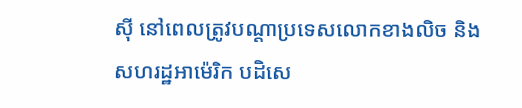ស៊ី នៅពេលត្រូវបណ្ដាប្រទេសលោកខាងលិច និង សហរដ្ឋអាម៉េរិក បដិសេ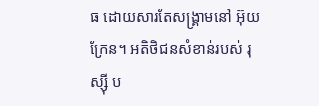ធ ដោយសារតែសង្គ្រាមនៅ អ៊ុយក្រែន។ អតិថិជនសំខាន់របស់ រុស្ស៊ី ប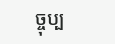ច្ចុប្ប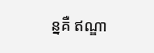ន្នគឺ ឥណ្ឌា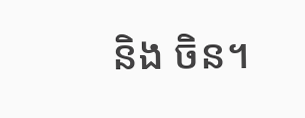និង ចិន។